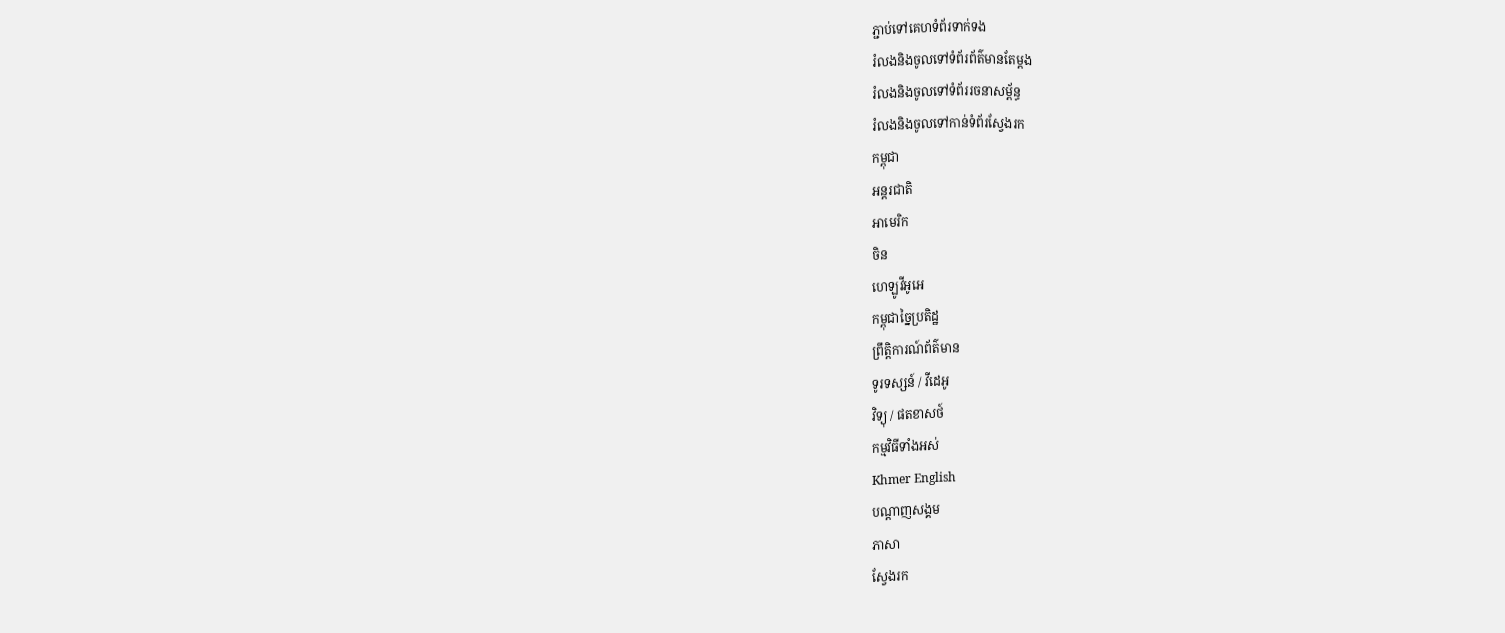ភ្ជាប់ទៅគេហទំព័រទាក់ទង
រំលងនិងចូលទៅទំព័រព័ត៌មានតែម្តង
រំលងនិងចូលទៅទំព័ររចនាសម្ព័ន្ធ
រំលងនិងចូលទៅកាន់ទំព័រស្វែងរក
កម្ពុជា
អន្តរជាតិ
អាមេរិក
ចិន
ហេឡូវីអូអេ
កម្ពុជាច្នៃប្រតិដ្ឋ
ព្រឹត្តិការណ៍ព័ត៌មាន
ទូរទស្សន៍ / វីដេអូ
វិទ្យុ / ផតខាសថ៍
កម្មវិធីទាំងអស់
Khmer English
បណ្តាញសង្គម
ភាសា
ស្វែងរក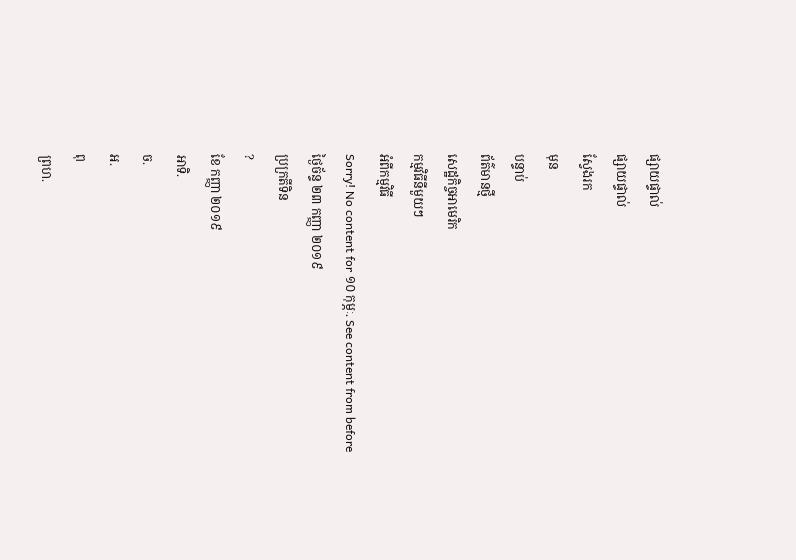ផ្សាយផ្ទាល់
ផ្សាយផ្ទាល់
ស្វែងរក
មុន
បន្ទាប់
ព័ត៌មានថ្មី
សេដ្ឋកិច្ចអាមេរិក
កម្មវិធីនីមួយៗ
អំពីកម្មវិធី
Sorry! No content for ១០ កុម្ភៈ. See content from before
ថ្ងៃច័ន្ទ ២៣ កញ្ញា ២០១៩
ប្រក្រតីទិន
?
ខែ កញ្ញា ២០១៩
អាទិ.
ច.
អ.
ពុ
ព្រហ.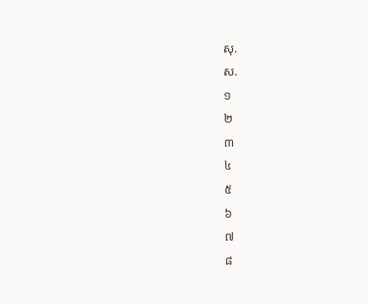សុ.
ស.
១
២
៣
៤
៥
៦
៧
៨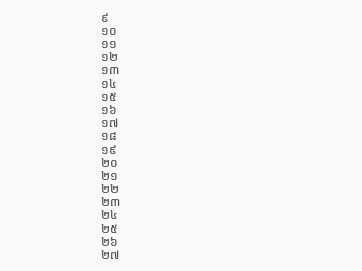៩
១០
១១
១២
១៣
១៤
១៥
១៦
១៧
១៨
១៩
២០
២១
២២
២៣
២៤
២៥
២៦
២៧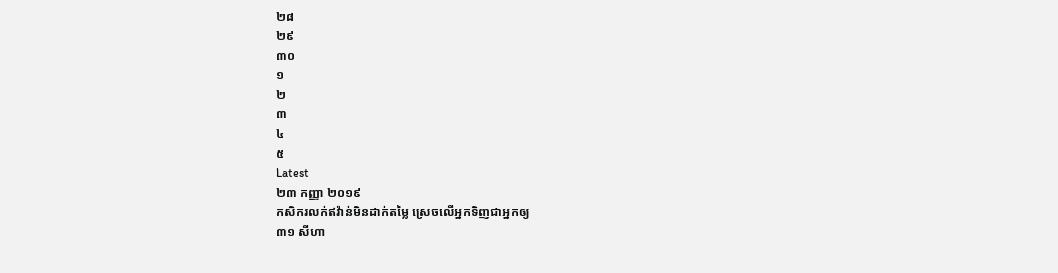២៨
២៩
៣០
១
២
៣
៤
៥
Latest
២៣ កញ្ញា ២០១៩
កសិករលក់ឥវ៉ាន់មិនដាក់តម្លៃ ស្រេចលើអ្នកទិញជាអ្នកឲ្យ
៣១ សីហា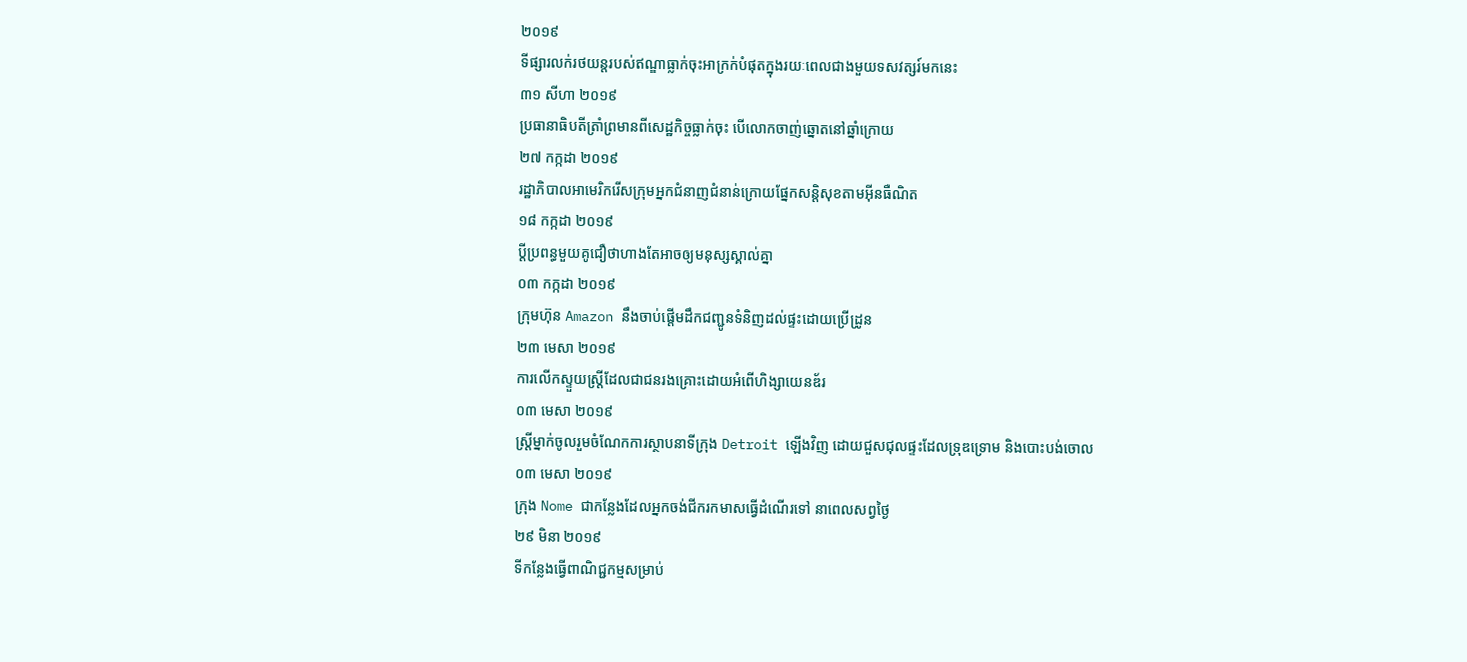២០១៩
ទីផ្សារលក់រថយន្តរបស់ឥណ្ឌាធ្លាក់ចុះអាក្រក់បំផុតក្នុងរយៈពេលជាងមួយទសវត្សរ៍មកនេះ
៣១ សីហា ២០១៩
ប្រធានាធិបតីត្រាំព្រមានពីសេដ្ឋកិច្ចធ្លាក់ចុះ បើលោកចាញ់ឆ្នោតនៅឆ្នាំក្រោយ
២៧ កក្កដា ២០១៩
រដ្ឋាភិបាលអាមេរិករើសក្រុមអ្នកជំនាញជំនាន់ក្រោយផ្នែកសន្តិសុខតាមអ៊ីនធឺណិត
១៨ កក្កដា ២០១៩
ប្ដីប្រពន្ធមួយគូជឿថាហាងតែអាចឲ្យមនុស្សស្គាល់គ្នា
០៣ កក្កដា ២០១៩
ក្រុមហ៊ុន Amazon នឹងចាប់ផ្តើមដឹកជញ្ជូនទំនិញដល់ផ្ទះដោយប្រើដ្រូន
២៣ មេសា ២០១៩
ការលើកស្ទួយស្ត្រីដែលជាជនរងគ្រោះដោយអំពើហិង្សាយេនឌ័រ
០៣ មេសា ២០១៩
ស្ត្រីម្នាក់ចូលរួមចំណែកការស្ថាបនាទីក្រុង Detroit ឡើងវិញ ដោយជួសជុលផ្ទះដែលទ្រុឌទ្រោម និងបោះបង់ចោល
០៣ មេសា ២០១៩
ក្រុង Nome ជាកន្លែងដែលអ្នកចង់ជីករកមាសធ្វើដំណើរទៅ នាពេលសព្វថ្ងៃ
២៩ មិនា ២០១៩
ទីកន្លែងធ្វើពាណិជ្ជកម្មសម្រាប់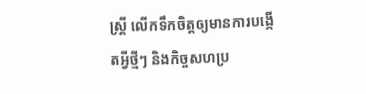ស្រ្តី លើកទឹកចិត្តឲ្យមានការបង្កើតអ្វីថ្មីៗ និងកិច្ចសហប្រ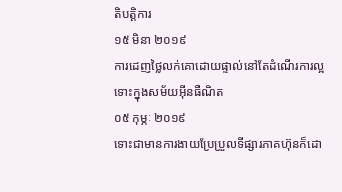តិបត្តិការ
១៥ មិនា ២០១៩
ការដេញថ្លៃលក់គោដោយផ្ទាល់នៅតែដំណើរការល្អ ទោះក្នុងសម័យអ៊ីនធឺណិត
០៥ កុម្ភៈ ២០១៩
ទោះជាមានការងាយប្រែប្រួលទីផ្សារភាគហ៊ុនក៏ដោ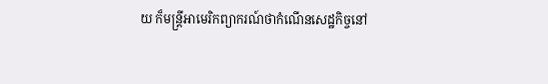យ ក៏មន្ត្រីអាមេរិកព្យាករណ៍ថាកំណើនសេដ្ឋកិច្ចនៅ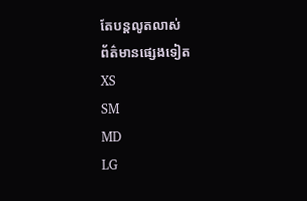តែបន្តលូតលាស់
ព័ត៌មានផ្សេងទៀត
XS
SM
MD
LG